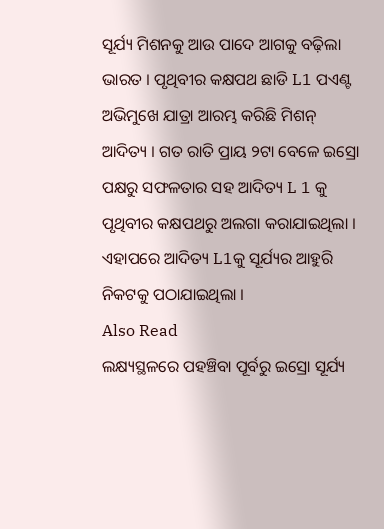ସୂର୍ଯ୍ୟ ମିଶନକୁ ଆଉ ପାଦେ ଆଗକୁ ବଢ଼ିଲା ଭାରତ । ପୃଥିବୀର କକ୍ଷପଥ ଛାଡି L1 ପଏଣ୍ଟ ଅଭିମୁଖେ ଯାତ୍ରା ଆରମ୍ଭ କରିଛି ମିଶନ୍ ଆଦିତ୍ୟ । ଗତ ରାତି ପ୍ରାୟ ୨ଟା ବେଳେ ଇସ୍ରୋ ପକ୍ଷରୁ ସଫଳତାର ସହ ଆଦିତ୍ୟ L 1 କୁ ପୃଥିବୀର କକ୍ଷପଥରୁ ଅଲଗା କରାଯାଇଥିଲା । ଏହାପରେ ଆଦିତ୍ୟ L1କୁ ସୂର୍ଯ୍ୟର ଆହୁରି ନିକଟକୁ ପଠାଯାଇଥିଲା ।
Also Read
ଲକ୍ଷ୍ୟସ୍ଥଳରେ ପହଞ୍ଚିବା ପୂର୍ବରୁ ଇସ୍ରୋ ସୂର୍ଯ୍ୟ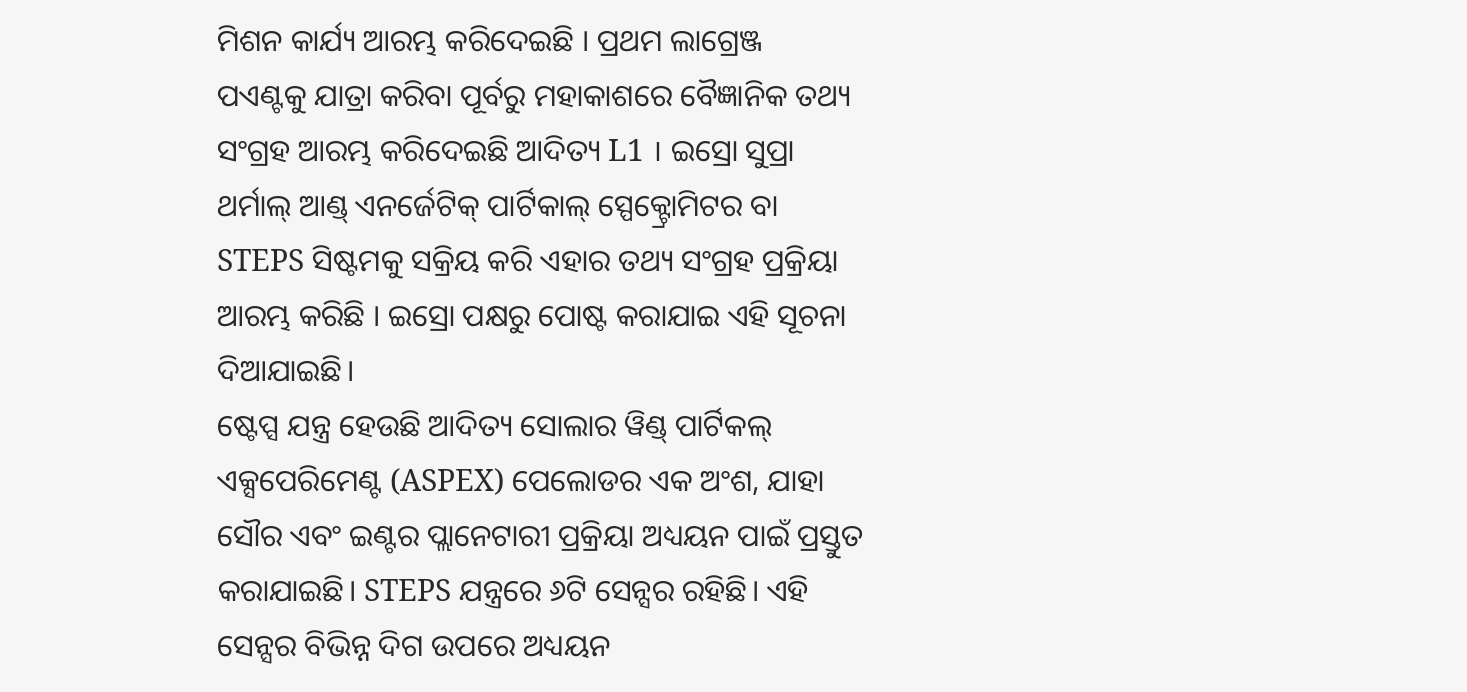ମିଶନ କାର୍ଯ୍ୟ ଆରମ୍ଭ କରିଦେଇଛି । ପ୍ରଥମ ଲାଗ୍ରେଞ୍ଜ ପଏଣ୍ଟକୁ ଯାତ୍ରା କରିବା ପୂର୍ବରୁ ମହାକାଶରେ ବୈଜ୍ଞାନିକ ତଥ୍ୟ ସଂଗ୍ରହ ଆରମ୍ଭ କରିଦେଇଛି ଆଦିତ୍ୟ L1 । ଇସ୍ରୋ ସୁପ୍ରା ଥର୍ମାଲ୍ ଆଣ୍ଡ୍ ଏନର୍ଜେଟିକ୍ ପାର୍ଟିକାଲ୍ ସ୍ପେକ୍ଟ୍ରୋମିଟର ବା STEPS ସିଷ୍ଟମକୁ ସକ୍ରିୟ କରି ଏହାର ତଥ୍ୟ ସଂଗ୍ରହ ପ୍ରକ୍ରିୟା ଆରମ୍ଭ କରିଛି । ଇସ୍ରୋ ପକ୍ଷରୁ ପୋଷ୍ଟ କରାଯାଇ ଏହି ସୂଚନା ଦିଆଯାଇଛି।
ଷ୍ଟେପ୍ସ ଯନ୍ତ୍ର ହେଉଛି ଆଦିତ୍ୟ ସୋଲାର ୱିଣ୍ଡ୍ ପାର୍ଟିକଲ୍ ଏକ୍ସପେରିମେଣ୍ଟ (ASPEX) ପେଲୋଡର ଏକ ଅଂଶ, ଯାହା ସୌର ଏବଂ ଇଣ୍ଟର ପ୍ଲାନେଟାରୀ ପ୍ରକ୍ରିୟା ଅଧ୍ୟୟନ ପାଇଁ ପ୍ରସ୍ତୁତ କରାଯାଇଛି। STEPS ଯନ୍ତ୍ରରେ ୬ଟି ସେନ୍ସର ରହିଛି। ଏହି ସେନ୍ସର ବିଭିନ୍ନ ଦିଗ ଉପରେ ଅଧ୍ୟୟନ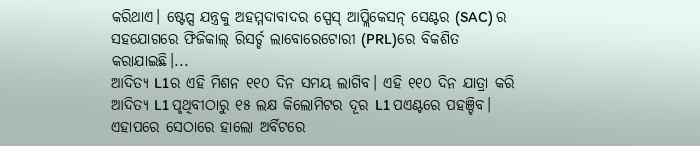କରିଥାଏ। ଷ୍ଟେପ୍ସ ଯନ୍ତ୍ରକୁ ଅହମ୍ମଦାବାଦର ସ୍ପେସ୍ ଆପ୍ଲିକେସନ୍ ସେଣ୍ଟର (SAC) ର ସହଯୋଗରେ ଫିଜିକାଲ୍ ରିସର୍ଚ୍ଚ ଲାବୋରେଟୋରୀ (PRL)ରେ ବିକଶିତ କରାଯାଇଛି।...
ଆଦିତ୍ୟ L1ର ଏହି ମିଶନ ୧୧୦ ଦିନ ସମୟ ଲାଗିବ। ଏହି ୧୧୦ ଦିନ ଯାତ୍ରା କରି ଆଦିତ୍ୟ L1 ପୃଥିବୀଠାରୁ ୧୫ ଲକ୍ଷ କିଲୋମିଟର ଦୂର L1 ପଏଣ୍ଟରେ ପହଞ୍ଚିବ। ଏହାପରେ ସେଠାରେ ହାଲୋ ଅର୍ବିଟରେ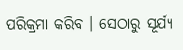ପରିକ୍ରମା କରିବ । ସେଠାରୁ ସୂର୍ଯ୍ୟ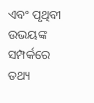ଏବଂ ପୃଥିବୀ ଉଭୟଙ୍କ ସମ୍ପର୍କରେ ତଥ୍ୟ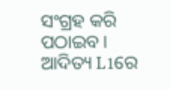ସଂଗ୍ରହ କରି ପଠାଇବ । ଆଦିତ୍ୟ L1ରେ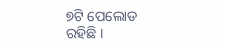୭ଟି ପେଲୋଡ ରହିଛି ।